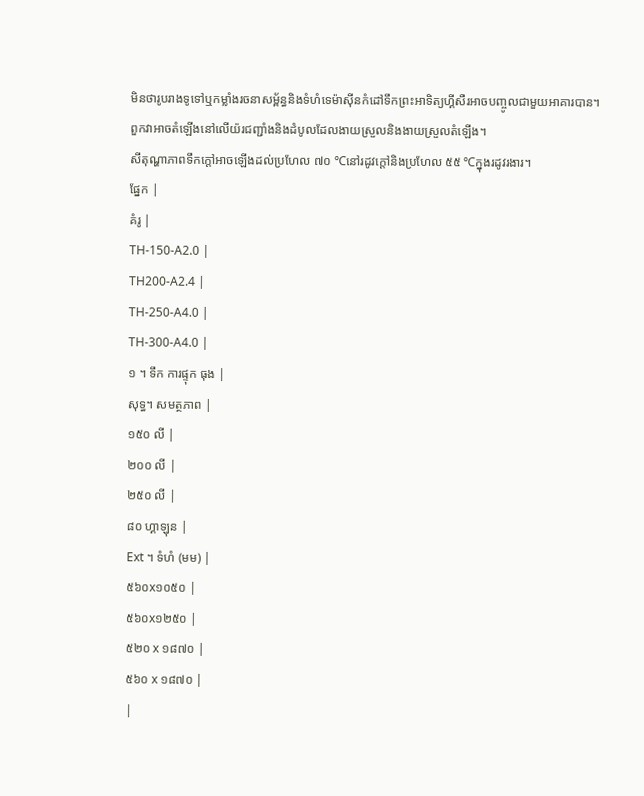មិនថារូបរាងទូទៅឬកម្លាំងរចនាសម្ព័ន្ធនិងទំហំទេម៉ាស៊ីនកំដៅទឹកព្រះអាទិត្យហ្គីសឺរអាចបញ្ចូលជាមួយអាគារបាន។
ពួកវាអាចតំឡើងនៅលើយ៉រជញ្ជាំងនិងដំបូលដែលងាយស្រួលនិងងាយស្រួលតំឡើង។
សីតុណ្ហាភាពទឹកក្តៅអាចឡើងដល់ប្រហែល ៧០ ℃នៅរដូវក្តៅនិងប្រហែល ៥៥ ℃ក្នុងរដូវរងារ។
ផ្នែក |
គំរូ |
TH-150-A2.0 |
TH200-A2.4 |
TH-250-A4.0 |
TH-300-A4.0 |
១ ។ ទឹក ការផ្ទុក ធុង |
សុទ្ធ។ សមត្ថភាព |
១៥០ លី |
២០០ លី |
២៥០ លី |
៨០ ហ្គាឡុន |
Ext ។ ទំហំ (មម) |
៥៦០x១០៥០ |
៥៦០x១២៥០ |
៥២០ x ១៨៧០ |
៥៦០ x ១៨៧០ |
|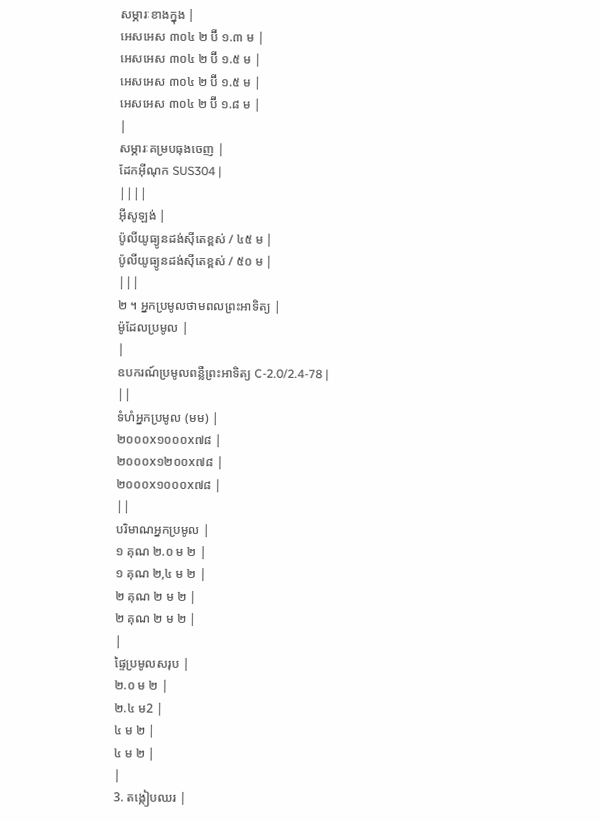សម្ភារៈខាងក្នុង |
អេសអេស ៣០៤ ២ ប៊ី ១.៣ ម |
អេសអេស ៣០៤ ២ ប៊ី ១.៥ ម |
អេសអេស ៣០៤ ២ ប៊ី ១.៥ ម |
អេសអេស ៣០៤ ២ ប៊ី ១.៨ ម |
|
សម្ភារៈគម្របធុងចេញ |
ដែកអ៊ីណុក SUS304 |
||||
អ៊ីសូឡង់ |
ប៉ូលីយូធ្យូនដង់ស៊ីតេខ្ពស់ / ៤៥ ម |
ប៉ូលីយូធ្យូនដង់ស៊ីតេខ្ពស់ / ៥០ ម |
|||
២ ។ អ្នកប្រមូលថាមពលព្រះអាទិត្យ |
ម៉ូដែលប្រមូល |
|
ឧបករណ៍ប្រមូលពន្លឺព្រះអាទិត្យ C-2.0/2.4-78 |
||
ទំហំអ្នកប្រមូល (មម) |
២០០០x១០០០x៧៨ |
២០០០x១២០០x៧៨ |
២០០០x១០០០x៧៨ |
||
បរិមាណអ្នកប្រមូល |
១ គុណ ២.០ ម ២ |
១ គុណ ២,៤ ម ២ |
២ គុណ ២ ម ២ |
២ គុណ ២ ម ២ |
|
ផ្ទៃប្រមូលសរុប |
២.០ ម ២ |
២.៤ ម2 |
៤ ម ២ |
៤ ម ២ |
|
3. តង្កៀបឈរ |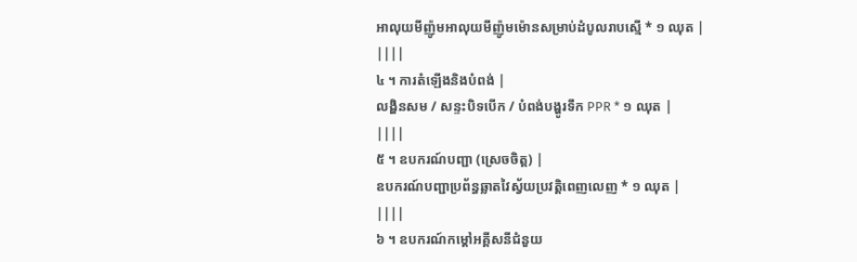អាលុយមីញ៉ូមអាលុយមីញ៉ូមម៉ោនសម្រាប់ដំបូលរាបស្មើ * ១ ឈុត |
||||
៤ ។ ការតំឡើងនិងបំពង់ |
លង្ហិនសម / សន្ទះបិទបើក / បំពង់បង្ហូរទឹក PPR * ១ ឈុត |
||||
៥ ។ ឧបករណ៍បញ្ជា (ស្រេចចិត្ត) |
ឧបករណ៍បញ្ជាប្រព័ន្ធឆ្លាតវៃស្វ័យប្រវត្តិពេញលេញ * ១ ឈុត |
||||
៦ ។ ឧបករណ៍កម្តៅអគ្គីសនីជំនួយ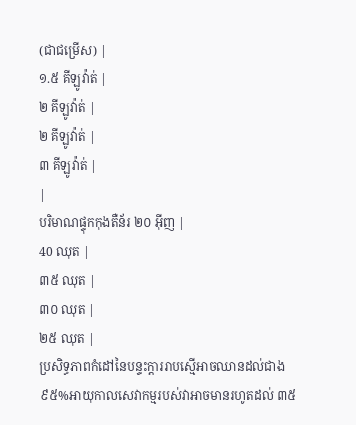(ជាជម្រើស) |
១.៥ គីឡូវ៉ាត់ |
២ គីឡូវ៉ាត់ |
២ គីឡូវ៉ាត់ |
៣ គីឡូវ៉ាត់ |
|
បរិមាណផ្ទុកកុងតឺន័រ ២០ អ៊ីញ |
40 ឈុត |
៣៥ ឈុត |
៣០ ឈុត |
២៥ ឈុត |
ប្រសិទ្ធភាពកំដៅនៃបន្ទះក្តាររាបស្មើអាចឈានដល់ជាង ៩៥%អាយុកាលសេវាកម្មរបស់វាអាចមានរហូតដល់ ៣៥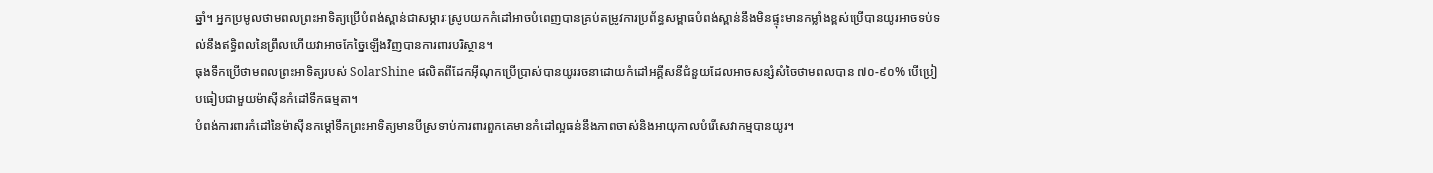ឆ្នាំ។ អ្នកប្រមូលថាមពលព្រះអាទិត្យប្រើបំពង់ស្ពាន់ជាសម្ភារៈស្រូបយកកំដៅអាចបំពេញបានគ្រប់តម្រូវការប្រព័ន្ធសម្ពាធបំពង់ស្ពាន់នឹងមិនផ្ទុះមានកម្លាំងខ្ពស់ប្រើបានយូរអាចទប់ទល់នឹងឥទ្ធិពលនៃព្រឹលហើយវាអាចកែច្នៃឡើងវិញបានការពារបរិស្ថាន។
ធុងទឹកប្រើថាមពលព្រះអាទិត្យរបស់ SolarShine ផលិតពីដែកអ៊ីណុកប្រើប្រាស់បានយូររចនាដោយកំដៅអគ្គីសនីជំនួយដែលអាចសន្សំសំចៃថាមពលបាន ៧០-៩០% បើប្រៀបធៀបជាមួយម៉ាស៊ីនកំដៅទឹកធម្មតា។
បំពង់ការពារកំដៅនៃម៉ាស៊ីនកម្តៅទឹកព្រះអាទិត្យមានបីស្រទាប់ការពារពួកគេមានកំដៅល្អធន់នឹងភាពចាស់និងអាយុកាលបំរើសេវាកម្មបានយូរ។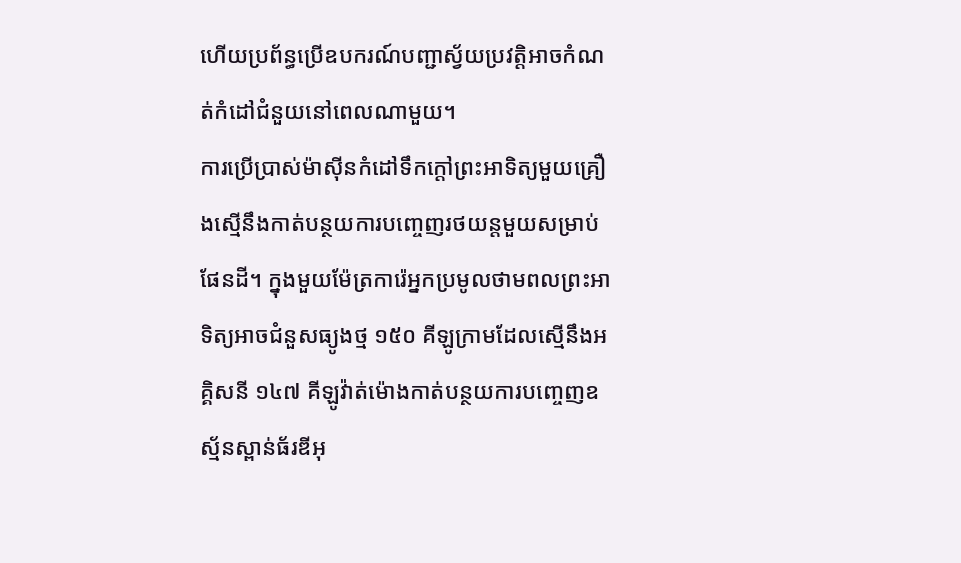ហើយប្រព័ន្ធប្រើឧបករណ៍បញ្ជាស្វ័យប្រវត្តិអាចកំណត់កំដៅជំនួយនៅពេលណាមួយ។
ការប្រើប្រាស់ម៉ាស៊ីនកំដៅទឹកក្តៅព្រះអាទិត្យមួយគ្រឿងស្មើនឹងកាត់បន្ថយការបញ្ចេញរថយន្តមួយសម្រាប់ផែនដី។ ក្នុងមួយម៉ែត្រការ៉េអ្នកប្រមូលថាមពលព្រះអាទិត្យអាចជំនួសធ្យូងថ្ម ១៥០ គីឡូក្រាមដែលស្មើនឹងអគ្គិសនី ១៤៧ គីឡូវ៉ាត់ម៉ោងកាត់បន្ថយការបញ្ចេញឧស្ម័នស្ពាន់ធ័រឌីអុ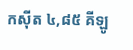កស៊ីត ៤,៨៥ គីឡូ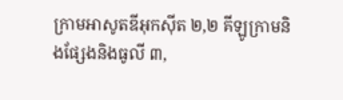ក្រាមអាសូតឌីអុកស៊ីត ២,២ គីឡូក្រាមនិងផ្សែងនិងធូលី ៣,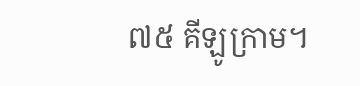៧៥ គីឡូក្រាម។